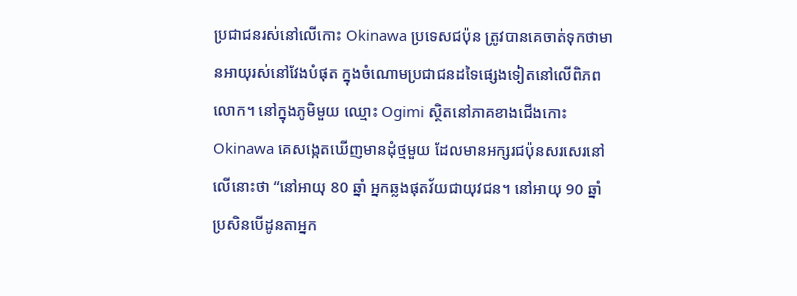ប្រជាជនរស់នៅលើកោះ Okinawa ប្រទេសជប៉ុន ត្រូវបានគេចាត់ទុកថាមានអាយុរស់នៅវែងបំផុត ក្នុងចំណោមប្រជាជនដទៃផ្សេងទៀតនៅលើពិភពលោក។ នៅក្នុងភូមិមួយ ឈ្មោះ Ogimi ស្ថិតនៅភាគខាងជើងកោះ Okinawa គេសង្កេតឃើញមានដុំថ្មមួយ ដែលមានអក្សរជប៉ុនសរសេរនៅលើនោះថា “នៅអាយុ 80 ឆ្នាំ អ្នកឆ្លងផុតវ័យជាយុវជន។ នៅអាយុ 90 ឆ្នាំ ប្រសិនបើដូនតាអ្នក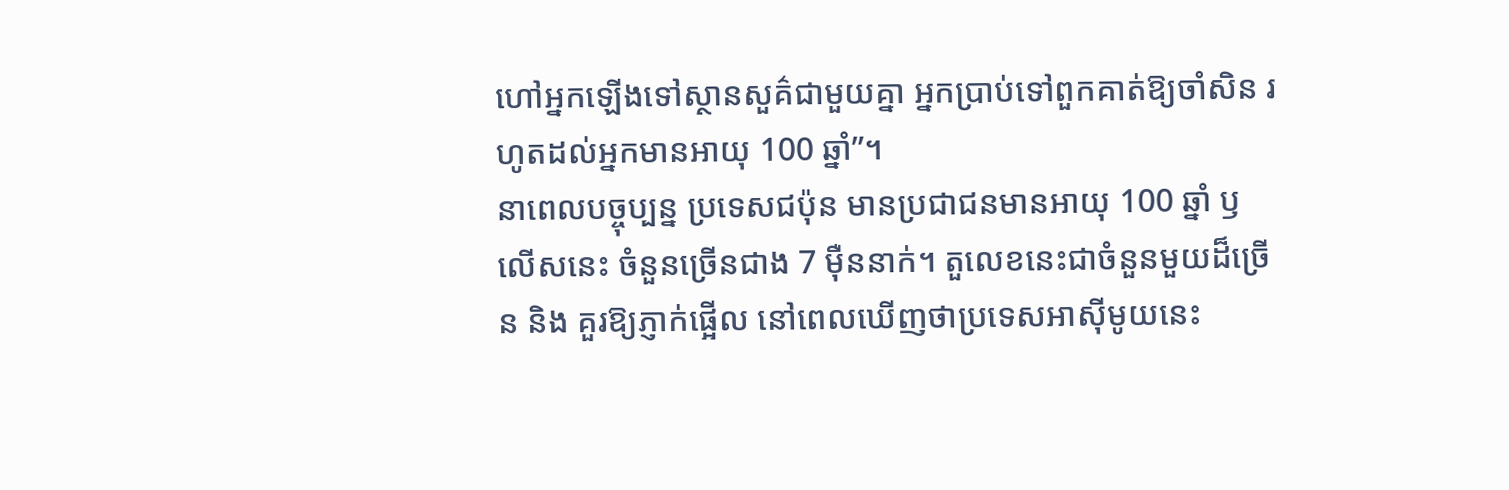ហៅអ្នកឡើងទៅស្ថានសួគ៌ជាមួយគ្នា អ្នកប្រាប់ទៅពួកគាត់ឱ្យចាំសិន រហូតដល់អ្នកមានអាយុ 100 ឆ្នាំ”។
នាពេលបច្ចុប្បន្ន ប្រទេសជប៉ុន មានប្រជាជនមានអាយុ 100 ឆ្នាំ ឫ លើសនេះ ចំនួនច្រើនជាង 7 មុឺននាក់។ តួលេខនេះជាចំនួនមួយដ៏ច្រើន និង គួរឱ្យភ្ញាក់ផ្អើល នៅពេលឃើញថាប្រទេសអាស៊ីមូយនេះ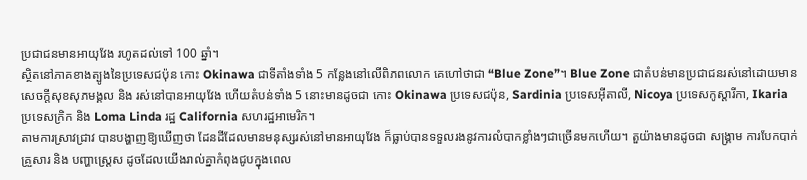ប្រជាជនមានអាយុវែង រហូតដល់ទៅ 100 ឆ្នាំ។
ស្ថិតនៅភាគខាងត្បូងនៃប្រទេសជប៉ុន កោះ Okinawa ជាទីតាំងទាំង 5 កន្លែងនៅលើពិភពលោក គេហៅថាជា “Blue Zone”។ Blue Zone ជាតំបន់មានប្រជាជនរស់នៅដោយមានសេចក្តីសុខសុភមង្គល និង រស់នៅបានអាយុវែង ហើយតំបន់ទាំង 5 នោះមានដូចជា កោះ Okinawa ប្រទេសជប៉ុន, Sardinia ប្រទេសអ៊ីតាលី, Nicoya ប្រទេសកូស្តារីកា, Ikaria ប្រទេសក្រិក និង Loma Linda រដ្ឋ California សហរដ្ឋអាមេរិក។
តាមការស្រាវជ្រាវ បានបង្ហាញឱ្យឃើញថា ដែនដីដែលមានមនុស្សរស់នៅមានអាយុវែង ក៏ធ្លាប់បានទទួលរងនូវការលំបាកខ្លាំងៗជាច្រើនមកហើយ។ តួយ៉ាងមានដូចជា សង្គ្រាម ការបែកបាក់គ្រួសារ និង បញ្ហាស្ត្រេស ដូចដែលយើងរាល់គ្នាកំពុងជូបក្នុងពេល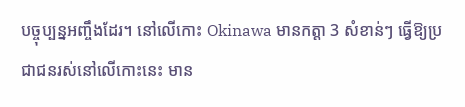បច្ចុប្បន្នអញ្ចឹងដែរ។ នៅលើកោះ Okinawa មានកត្តា 3 សំខាន់ៗ ធ្វើឱ្យប្រជាជនរស់នៅលើកោះនេះ មាន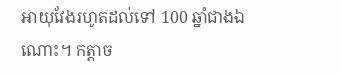អាយុវែងរហូតដល់ទៅ 100 ឆ្នាំជាងឯណោះ។ កត្តាច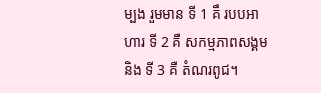ម្បង រួមមាន ទី 1 គឹ របបអាហារ ទី 2 គឺ សកម្មភាពសង្គម និង ទី 3 គឺ តំណរពូជ។